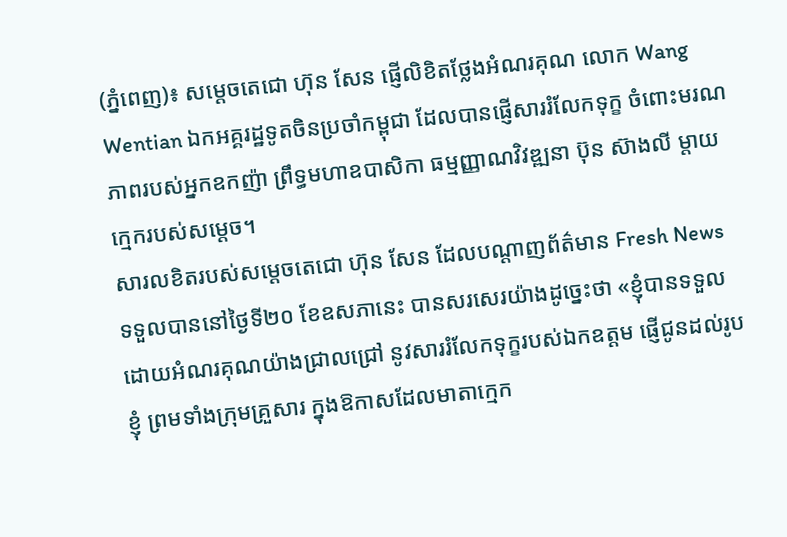(ភ្នំពេញ)៖ សម្តេចតេជោ ហ៊ុន សែន ផ្ញើលិខិតថ្លែងអំណរគុណ លោក Wang Wentian ឯកអគ្គរដ្ឋទូតចិនប្រចាំកម្ពុជា ដែលបានផ្ញើសាររំលែកទុក្ខ ចំពោះមរណភាពរបស់អ្នកឧកញ៉ា ព្រឹទ្ធមហាឧបាសិកា ធម្មញ្ញាណវិវឌ្ឍនា ប៊ុន ស៊ាងលី ម្តាយក្មេករបស់សម្តេច។
សារលខិតរបស់សម្តេចតេជោ ហ៊ុន សែន ដែលបណ្តាញព័ត៌មាន Fresh News ទទួលបាននៅថ្ងៃទី២០ ខែឧសភានេះ បានសរសេរយ៉ាងដូច្នេះថា «ខ្ញុំបានទទួលដោយអំណរគុណយ៉ាងជ្រាលជ្រៅ នូវសាររំលែកទុក្ខរបស់ឯកឧត្តម ផ្ញើជូនដល់រូបខ្ញុំ ព្រមទាំងក្រុមគ្រួសារ ក្នុងឱកាសដែលមាតាក្មេក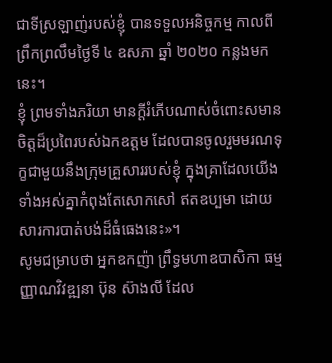ជាទីស្រឡាញ់របស់ខ្ញុំ បានទទួលអនិច្ចកម្ម កាលពីព្រឹកព្រលឹមថ្ងៃទី ៤ ឧសភា ឆ្នាំ ២០២០ កន្លងមកនេះ។
ខ្ញុំ ព្រមទាំងភរិយា មានក្ដីរំភើបណាស់ចំពោះសមានចិត្តដ៏ប្រពៃរបស់ឯកឧត្តម ដែលបានចូលរួមមរណទុក្ខជាមួយនឹងក្រុមគ្រួសាររបស់ខ្ញុំ ក្នុងគ្រាដែលយើងទាំងអស់គ្នាកំពុងតែសោកសៅ ឥតឧប្បមា ដោយសារការបាត់បង់ដ៏ធំធេងនេះ»។
សូមជម្រាបថា អ្នកឧកញ៉ា ព្រឹទ្ធមហាឧបាសិកា ធម្មញ្ញាណវិវឌ្ឍនា ប៊ុន ស៊ាងលី ដែល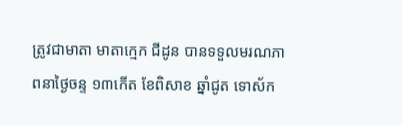ត្រូវជាមាតា មាតាក្មេក ជីដូន បានទទួលមរណភាពនាថ្ងៃចន្ទ ១៣កើត ខែពិសាខ ឆ្នាំជូត ទោស័ក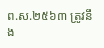ព.ស.២៥៦៣ ត្រូវនឹង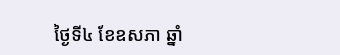ថ្ងៃទី៤ ខែឧសភា ឆ្នាំ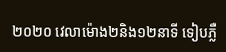២០២០ វេលាម៉ោង២និង១២នាទី ទៀបភ្លឺ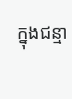ក្នុងជន្មា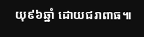យុ៩៦ឆ្នាំ ដោយជរាពាធ៕